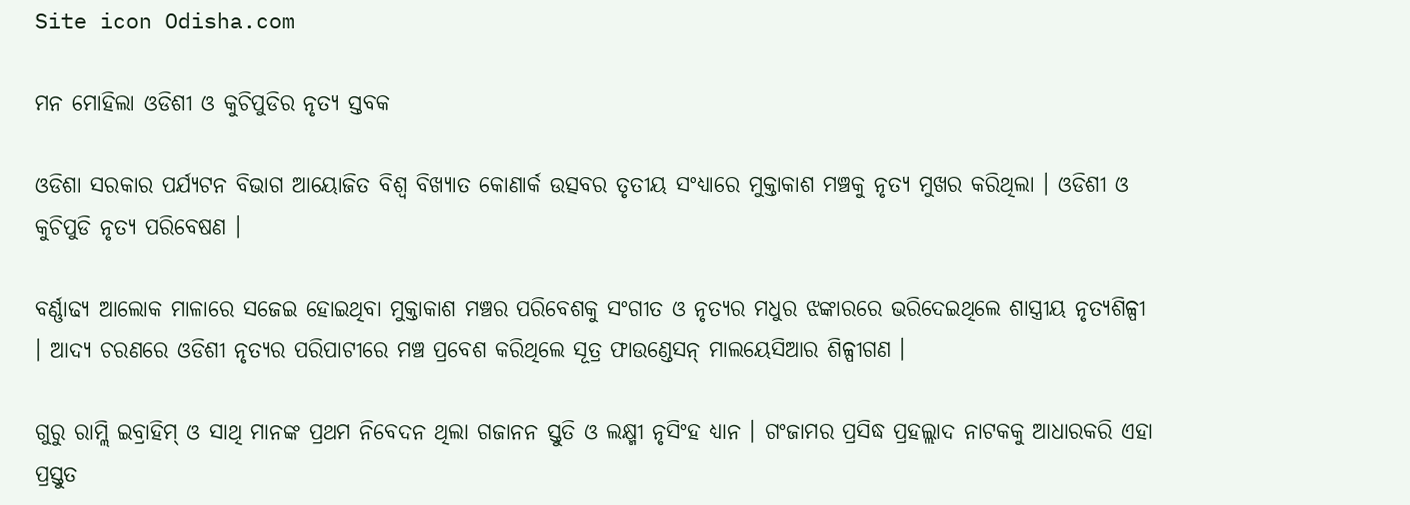Site icon Odisha.com

ମନ ମୋହିଲା ଓଡିଶୀ ଓ କୁଚିପୁଡିର ନୃତ୍ୟ ସ୍ତବକ

ଓଡିଶା ସରକାର ପର୍ଯ୍ୟଟନ ବିଭାଗ ଆୟୋଜିତ ବିଶ୍ୱ ବିଖ୍ୟାତ କୋଣାର୍କ ଉତ୍ସବର ତୃତୀୟ ସଂଧ୍ୟାରେ ମୁକ୍ତାକାଶ ମଞ୍ଚକୁ ନୃତ୍ୟ ମୁଖର କରିଥିଲା । ଓଡିଶୀ ଓ କୁଚିପୁଡି ନୃତ୍ୟ ପରିବେଷଣ ।

ବର୍ଣ୍ଣାଢ୍ୟ ଆଲୋକ ମାଳାରେ ସଜେଇ ହୋଇଥିବା ମୁକ୍ତାକାଶ ମଞ୍ଚର ପରିବେଶକୁ ସଂଗୀତ ଓ ନୃତ୍ୟର ମଧୁର ଝଙ୍କାରରେ ଭରିଦେଇଥିଲେ ଶାସ୍ତ୍ରୀୟ ନୃତ୍ୟଶିଳ୍ପୀ । ଆଦ୍ୟ ଚରଣରେ ଓଡିଶୀ ନୃତ୍ୟର ପରିପାଟୀରେ ମଞ୍ଚ ପ୍ରବେଶ କରିଥିଲେ ସୂତ୍ର ଫାଉଣ୍ଡେସନ୍ ମାଲୟେସିଆର ଶିଳ୍ପୀଗଣ ।

ଗୁରୁ ରାମ୍ଲି ଇବ୍ରାହିମ୍ ଓ ସାଥି ମାନଙ୍କ ପ୍ରଥମ ନିବେଦନ ଥିଲା ଗଜାନନ ସ୍ତୁତି ଓ ଲକ୍ଷ୍ମୀ ନୃସିଂହ ଧ୍ୟାନ । ଗଂଜାମର ପ୍ରସିଦ୍ଧ ପ୍ରହଲ୍ଲାଦ ନାଟକକୁ ଆଧାରକରି ଏହା ପ୍ରସ୍ତୁତ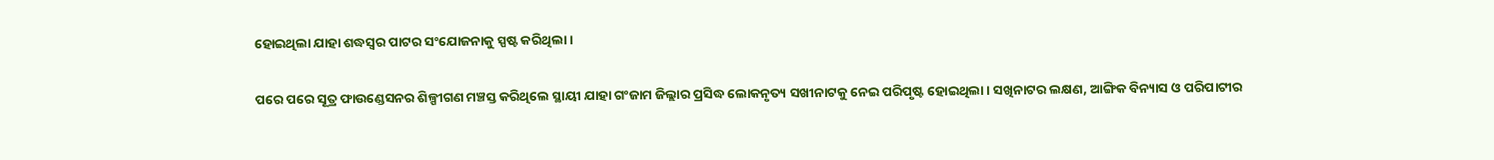ହୋଇଥିଲା ଯାହା ଶଦ୍ଧସ୍ୱର ପାଟର ସଂଯୋଜନାକୁ ସ୍ପଷ୍ଟ କରିଥିଲା ।

ପରେ ପରେ ସୂତ୍ର ଫାଉଣ୍ଡେସନର ଶିଳ୍ପୀଗଣ ମଞ୍ଚସ୍ତ କରିଥିଲେ ସ୍ଥାୟୀ ଯାହା ଗଂଜାମ ଜିଲ୍ଲାର ପ୍ରସିଦ୍ଧ ଲୋକନୃତ୍ୟ ସଖୀନାଟକୁ ନେଇ ପରିପୃଷ୍ଟ ହୋଇଥିଲା । ସଖିନାଟର ଲକ୍ଷଣ, ଆଙ୍ଗିକ ବିନ୍ୟାସ ଓ ପରିପାଟୀର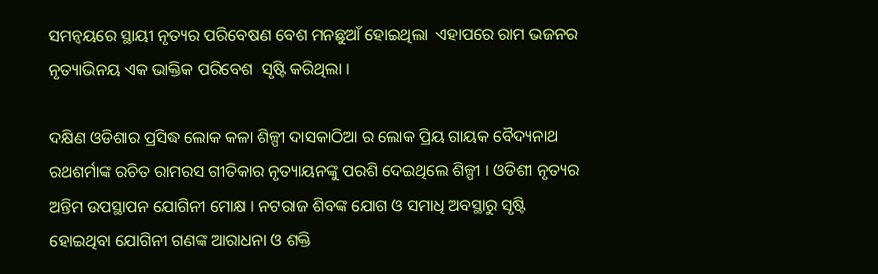ସମନ୍ୱୟରେ ସ୍ଥାୟୀ ନୃତ୍ୟର ପରିବେଷଣ ବେଶ ମନଛୁଆଁ ହୋଇଥିଲା  ଏହାପରେ ରାମ ଭଜନର ନୃତ୍ୟାଭିନୟ ଏକ ଭାକ୍ତିକ ପରିବେଶ  ସୃଷ୍ଟି କରିଥିଲା ।

ଦକ୍ଷିଣ ଓଡିଶାର ପ୍ରସିଦ୍ଧ ଲୋକ କଳା ଶିଳ୍ପୀ ଦାସକାଠିଆ ର ଲୋକ ପ୍ରିୟ ଗାୟକ ବୈଦ୍ୟନାଥ ରଥଶର୍ମାଙ୍କ ରଚିତ ରାମରସ ଗୀତିକାର ନୃତ୍ୟାୟନଙ୍କୁ ପରଶି ଦେଇଥିଲେ ଶିଳ୍ପୀ । ଓଡିଶୀ ନୃତ୍ୟର ଅନ୍ତିମ ଉପସ୍ଥାପନ ଯୋଗିନୀ ମୋକ୍ଷ । ନଟରାଜ ଶିବଙ୍କ ଯୋଗ ଓ ସମାଧି ଅବସ୍ଥାରୁ ସୃଷ୍ଟି ହୋଇଥିବା ଯୋଗିନୀ ଗଣଙ୍କ ଆରାଧନା ଓ ଶକ୍ତି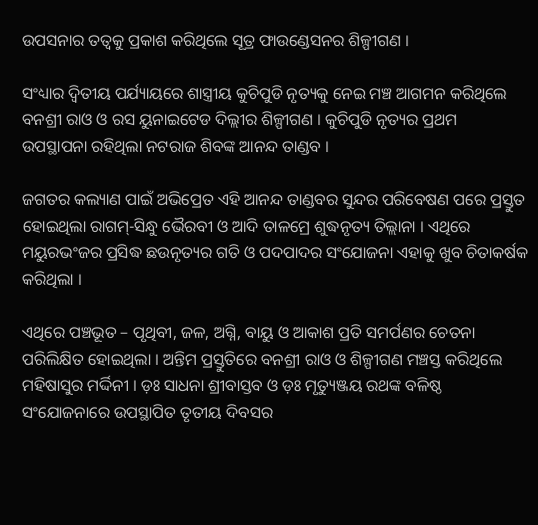ଉପସନାର ତତ୍ୱକୁ ପ୍ରକାଶ କରିଥିଲେ ସୂତ୍ର ଫାଉଣ୍ଡେସନର ଶିଳ୍ପୀଗଣ ।

ସଂଧ୍ୟାର ଦ୍ୱିତୀୟ ପର୍ଯ୍ୟାୟରେ ଶାସ୍ତ୍ରୀୟ କୁଚିପୁଡି ନୃତ୍ୟକୁ ନେଇ ମଞ୍ଚ ଆଗମନ କରିଥିଲେ ବନଶ୍ରୀ ରାଓ ଓ ରସ ୟୁନାଇଟେଡ ଦିଲ୍ଲୀର ଶିଳ୍ପୀଗଣ । କୁଚିପୁଡି ନୃତ୍ୟର ପ୍ରଥମ
ଉପସ୍ଥାପନା ରହିଥିଲା ନଟରାଜ ଶିବଙ୍କ ଆନନ୍ଦ ତାଣ୍ଡବ ।

ଜଗତର କଲ୍ୟାଣ ପାଇଁ ଅଭିପ୍ରେତ ଏହି ଆନନ୍ଦ ତାଣ୍ଡବର ସୁନ୍ଦର ପରିବେଷଣ ପରେ ପ୍ରସ୍ତୁତ ହୋଇଥିଲା ରାଗମ୍-ସିନ୍ଧୁ ଭୈରବୀ ଓ ଆଦି ତାଳମ୍ରେ ଶୁଦ୍ଧନୃତ୍ୟ ତିଲ୍ଲାନା । ଏଥିରେ ମୟୁରଭଂଜର ପ୍ରସିଦ୍ଧ ଛଉନୃତ୍ୟର ଗତି ଓ ପଦପାଦର ସଂଯୋଜନା ଏହାକୁ ଖୁବ ଚିତାକର୍ଷକ କରିଥିଲା ।

ଏଥିରେ ପଞ୍ଚଭୂତ – ପୃଥିବୀ, ଜଳ, ଅଗ୍ନି, ବାୟୁ ଓ ଆକାଶ ପ୍ରତି ସମର୍ପଣର ଚେତନା ପରିଲିକ୍ଷିତ ହୋଇଥିଲା । ଅନ୍ତିମ ପ୍ରସ୍ତୁତିରେ ବନଶ୍ରୀ ରାଓ ଓ ଶିଳ୍ପୀଗଣ ମଞ୍ଚସ୍ତ କରିଥିଲେ ମହିଷାସୁର ମର୍ଦ୍ଦିନୀ । ଡ଼ଃ ସାଧନା ଶ୍ରୀବାସ୍ତବ ଓ ଡ଼ଃ ମୃତ୍ୟୁଞ୍ଜୟ ରଥଙ୍କ ବଳିଷ୍ଠ ସଂଯୋଜନାରେ ଉପସ୍ଥାପିତ ତୃତୀୟ ଦିବସର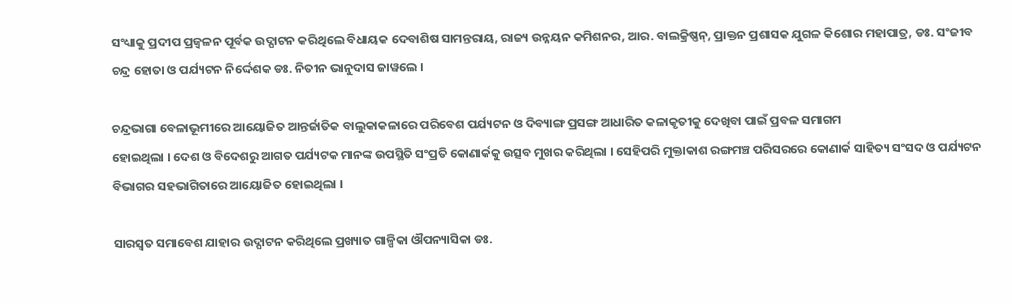ସଂଧ୍ୟାକୁ ପ୍ରଦୀପ ପ୍ରଜ୍ୱଳନ ପୂର୍ବକ ଉଦ୍ଘାଟନ କରିଥିଲେ ବିଧାୟକ ଦେବାଶିଷ ସାମନ୍ତରାୟ, ରାଜ୍ୟ ଉନ୍ନୟନ କମିଶନର, ଆର. ବାଲକ୍ରିଷ୍ଣନ୍, ପ୍ରାକ୍ତନ ପ୍ରଶାସକ ଯୁଗଳ କିଶୋର ମହାପାତ୍ର, ଡଃ. ସଂଜୀବ ଚନ୍ଦ୍ର ହୋତା ଓ ପର୍ଯ୍ୟଟନ ନିର୍ଦ୍ଦେଶକ ଡଃ. ନିତୀନ ଭାନୁଦାସ ଜାୱଲେ ।

ଚନ୍ଦ୍ରଭାଗା ବେଳାଭୂମୀରେ ଆୟୋଜିତ ଆନ୍ତର୍ଜାତିକ ବାଲୁକାକଳାରେ ପରିବେଶ ପର୍ଯ୍ୟଟନ ଓ ଦିବ୍ୟାଙ୍ଗ ପ୍ରସଙ୍ଗ ଆଧାରିତ କଳାକୃତୀକୁ ଦେଖିବା ପାଇଁ ପ୍ରବଳ ସମାଗମ
ହୋଇଥିଲା । ଦେଶ ଓ ବିଦେଶରୁ ଆଗତ ପର୍ଯ୍ୟଟକ ମାନଙ୍କ ଉପସ୍ଥିତି ସଂପ୍ରତି କୋଣାର୍କକୁ ଉତ୍ସବ ମୁଖର କରିଥିଲା । ସେହିପରି ମୁକ୍ତାକାଶ ରଙ୍ଗମଞ୍ଚ ପରିସରରେ କୋଣାର୍କ ସାହିତ୍ୟ ସଂସଦ ଓ ପର୍ଯ୍ୟଟନ ବିଭାଗର ସହଭାଗିତାରେ ଆୟୋଜିତ ହୋଇଥିଲା ।

ସାରସ୍ୱତ ସମାବେଶ ଯାହାର ଉଦ୍ଘାଟନ କରିଥିଲେ ପ୍ରଖ୍ୟାତ ଗାଳ୍ପିକା ଔପନ୍ୟାସିକା ଡଃ.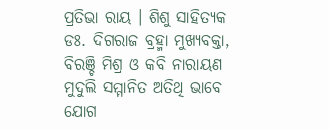ପ୍ରତିଭା ରାୟ । ଶିଶୁ ସାହିତ୍ୟକ ଡଃ. ଦିଗରାଜ ବ୍ରହ୍ମା ମୁଖ୍ୟବକ୍ତା, ବିରଞ୍ଚି ମିଶ୍ର ଓ କବି ନାରାୟଣ ମୁଦୁଲି ସମ୍ମାନିତ ଅତିଥି ଭାବେ ଯୋଗ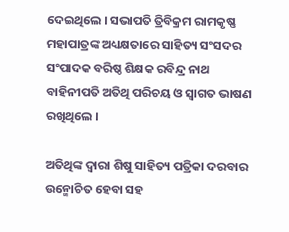ଦେଇଥିଲେ । ସଭାପତି ତ୍ରିବିକ୍ରମ ରାମକୃଷ୍ଣ ମହାପାତ୍ରଙ୍କ ଅଧ୍ୟକ୍ଷତାରେ ସାହିତ୍ୟ ସଂସଦର ସଂପାଦକ ବରିଷ୍ଠ ଶିକ୍ଷକ ରବିନ୍ଦ୍ର ନାଥ ବାହିନୀପତି ଅତିଥି ପରିଚୟ ଓ ସ୍ୱାଗତ ଭାଷଣ ରଖିଥିଲେ ।

ଅତିଥିଙ୍କ ଦ୍ୱାରା ଶିଷୁ ସାହିତ୍ୟ ପତ୍ରିକା ଦରବାର ଉନ୍ମୋଚିତ ହେବା ସହ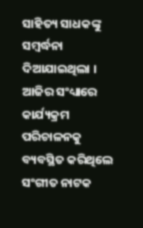ସାହିତ୍ୟ ସାଧକଙ୍କୁ ସମ୍ବର୍ଦ୍ଧନା ଦିଆଯାଇଥିଲା । ଆଜିର ସଂଧ୍ୟାରେ କାର୍ଯ୍ୟକ୍ରମ ପରିଚାଳନକୁ ବ୍ୟବସ୍ଥିତ କରିଥିଲେ ସଂଗୀତ ନାଟକ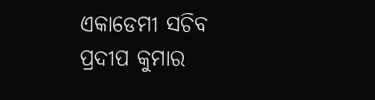ଏକାଡେମୀ ସଚିବ ପ୍ରଦୀପ କୁମାର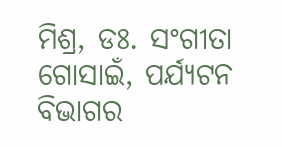ମିଶ୍ର, ଡଃ. ସଂଗୀତା ଗୋସାଇଁ, ପର୍ଯ୍ୟଟନ ବିଭାଗର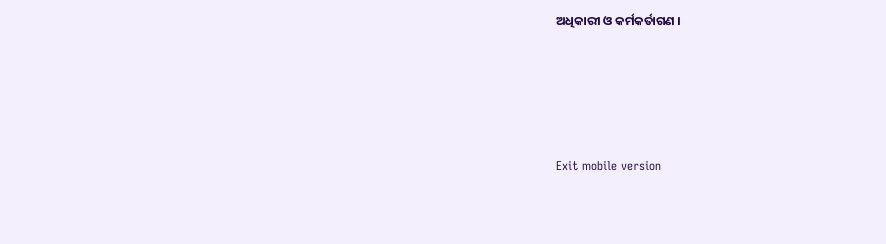ଅଧିକାରୀ ଓ କର୍ମକର୍ତାଗଣ ।





Exit mobile version